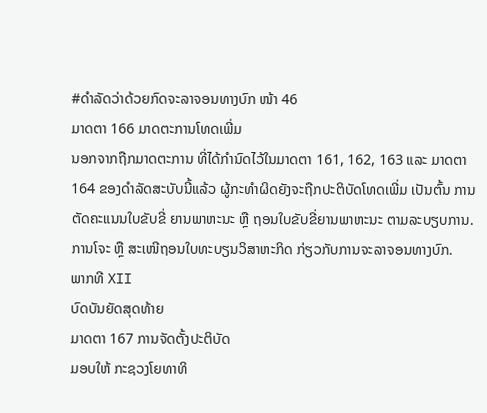#ດຳລັດວ່າດ້ວຍກົດຈະລາຈອນທາງບົກ ໜ້າ 46
ມາດຕາ 166 ມາດຕະການໂທດເພີ່ມ
ນອກຈາກຖືກມາດຕະການ ທີ່ໄດ້ກໍານົດໄວ້ໃນມາດຕາ 161, 162, 163 ແລະ ມາດຕາ 164 ຂອງດໍາລັດສະບັບນີ້ແລ້ວ ຜູ້ກະທໍາຜິດຍັງຈະຖືກປະຕິບັດໂທດເພີ່ມ ເປັນຕົ້ນ ການຕັດຄະແນນໃບຂັບຂີ່ ຍານພາຫະນະ ຫຼື ຖອນໃບຂັບຂີ່ຍານພາຫະນະ ຕາມລະບຽບການ.
ການໂຈະ ຫຼື ສະເໜີຖອນໃບທະບຽນວິສາຫະກິດ ກ່ຽວກັບການຈະລາຈອນທາງບົກ.
ພາກທີ XII
ບົດບັນຍັດສຸດທ້າຍ
ມາດຕາ 167 ການຈັດຕັ້ງປະຕິບັດ
ມອບໃຫ້ ກະຊວງໂຍທາທິ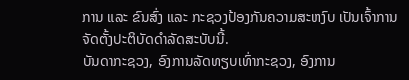ການ ແລະ ຂົນສົ່ງ ແລະ ກະຊວງປ້ອງກັນຄວາມສະຫງົບ ເປັນເຈົ້າການ ຈັດຕັ້ງປະຕິບັດດໍາລັດສະບັບນີ້.
ບັນດາກະຊວງ, ອົງການລັດທຽບເທົ່າກະຊວງ, ອົງການ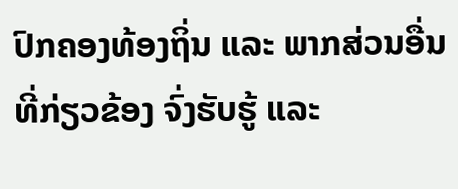ປົກຄອງທ້ອງຖິ່ນ ແລະ ພາກສ່ວນອື່ນທີ່ກ່ຽວຂ້ອງ ຈົ່ງຮັບຮູ້ ແລະ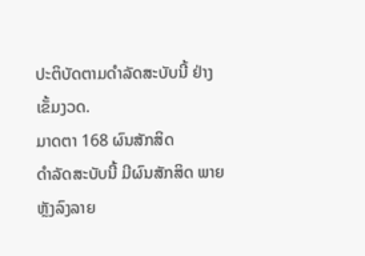ປະຕິບັດຕາມດໍາລັດສະບັບນີ້ ຢ່າງເຂັ້ມງວດ.
ມາດຕາ 168 ຜົນສັກສິດ
ດໍາລັດສະບັບນີ້ ມີຜົນສັກສິດ ພາຍຫຼັງລົງລາຍ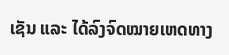ເຊັນ ແລະ ໄດ້ລົງຈົດໝາຍເຫດທາງ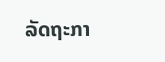ລັດຖະກາ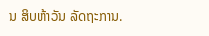ນ ສິບຫ້າວັນ ລັດຖະການ.